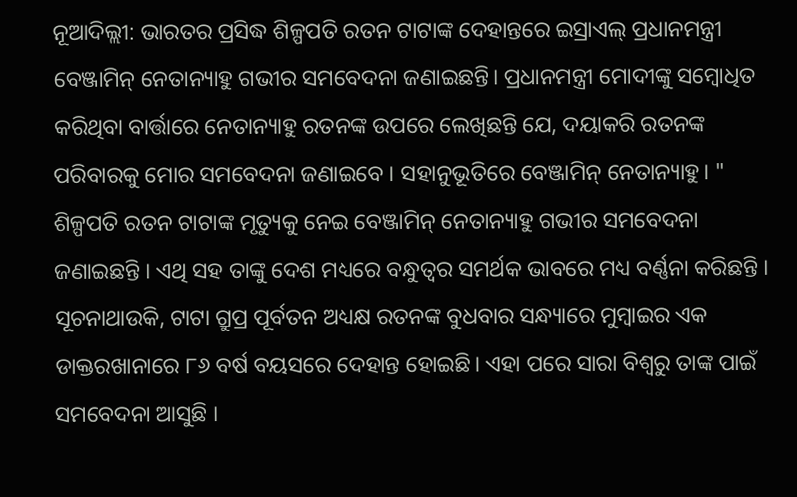ନୂଆଦିଲ୍ଲୀ: ଭାରତର ପ୍ରସିଦ୍ଧ ଶିଳ୍ପପତି ରତନ ଟାଟାଙ୍କ ଦେହାନ୍ତରେ ଇସ୍ରାଏଲ୍ ପ୍ରଧାନମନ୍ତ୍ରୀ ବେଞ୍ଜାମିନ୍ ନେତାନ୍ୟାହୁ ଗଭୀର ସମବେଦନା ଜଣାଇଛନ୍ତି। ପ୍ରଧାନମନ୍ତ୍ରୀ ମୋଦୀଙ୍କୁ ସମ୍ବୋଧିତ କରିଥିବା ବାର୍ତ୍ତାରେ ନେତାନ୍ୟାହୁ ରତନଙ୍କ ଉପରେ ଲେଖିଛନ୍ତି ଯେ, ଦୟାକରି ରତନଙ୍କ ପରିବାରକୁ ମୋର ସମବେଦନା ଜଣାଇବେ । ସହାନୁଭୂତିରେ ବେଞ୍ଜାମିନ୍ ନେତାନ୍ୟାହୁ। "
ଶିଳ୍ପପତି ରତନ ଟାଟାଙ୍କ ମୃତ୍ୟୁକୁ ନେଇ ବେଞ୍ଜାମିନ୍ ନେତାନ୍ୟାହୁ ଗଭୀର ସମବେଦନା ଜଣାଇଛନ୍ତି । ଏଥି ସହ ତାଙ୍କୁ ଦେଶ ମଧ୍ୟରେ ବନ୍ଧୁତ୍ୱର ସମର୍ଥକ ଭାବରେ ମଧ୍ୟ ବର୍ଣ୍ଣନା କରିଛନ୍ତି । ସୂଚନାଥାଉକି, ଟାଟା ଗ୍ରୁପ୍ର ପୂର୍ବତନ ଅଧ୍ୟକ୍ଷ ରତନଙ୍କ ବୁଧବାର ସନ୍ଧ୍ୟାରେ ମୁମ୍ବାଇର ଏକ ଡାକ୍ତରଖାନାରେ ୮୬ ବର୍ଷ ବୟସରେ ଦେହାନ୍ତ ହୋଇଛି। ଏହା ପରେ ସାରା ବିଶ୍ୱରୁ ତାଙ୍କ ପାଇଁ ସମବେଦନା ଆସୁଛି ।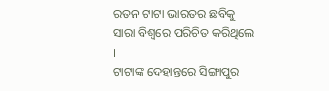ରତନ ଟାଟା ଭାରତର ଛବିକୁ ସାରା ବିଶ୍ବରେ ପରିଚିତ କରିଥିଲେ ।
ଟାଟାଙ୍କ ଦେହାନ୍ତରେ ସିଙ୍ଗାପୁର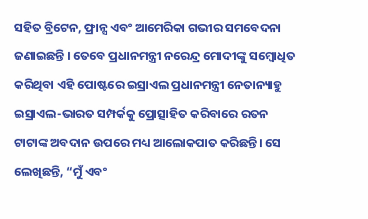ସହିତ ବ୍ରିଟେନ, ଫ୍ରାନ୍ସ ଏବଂ ଆମେରିକା ଗଭୀର ସମବେଦନା ଜଣାଇଛନ୍ତି । ତେବେ ପ୍ରଧାନମନ୍ତ୍ରୀ ନରେନ୍ଦ୍ର ମୋଦୀଙ୍କୁ ସମ୍ବୋଧିତ କରିଥିବା ଏହି ପୋଷ୍ଟରେ ଇସ୍ରାଏଲ ପ୍ରଧାନମନ୍ତ୍ରୀ ନେତାନ୍ୟାହୁ ଇସ୍ରାଏଲ-ଭାରତ ସମ୍ପର୍କକୁ ପ୍ରୋତ୍ସାହିତ କରିବାରେ ରତନ ଟାଟାଙ୍କ ଅବଦାନ ଉପରେ ମଧ୍ୟ ଆଲୋକପାତ କରିଛନ୍ତି। ସେ ଲେଖିଛନ୍ତି, “ମୁଁ ଏବଂ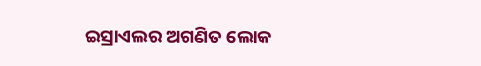ଇସ୍ରାଏଲର ଅଗଣିତ ଲୋକ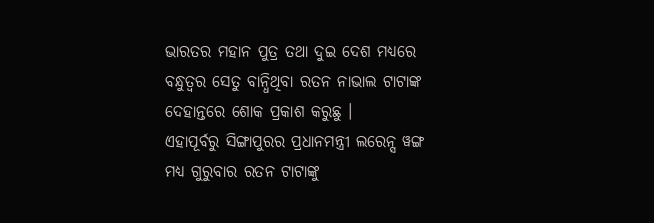ଭାରତର ମହାନ ପୁତ୍ର ତଥା ଦୁଇ ଦେଶ ମଧ୍ୟରେ ବନ୍ଧୁତ୍ୱର ସେତୁ ବାନ୍ଧିଥିବା ରତନ ନାଭାଲ ଟାଟାଙ୍କ ଦେହାନ୍ତରେ ଶୋକ ପ୍ରକାଶ କରୁଛୁ ।
ଏହାପୂର୍ବରୁ ସିଙ୍ଗାପୁରର ପ୍ରଧାନମନ୍ତ୍ରୀ ଲରେନ୍ସ ୱଙ୍ଗ ମଧ୍ୟ ଗୁରୁବାର ରତନ ଟାଟାଙ୍କୁ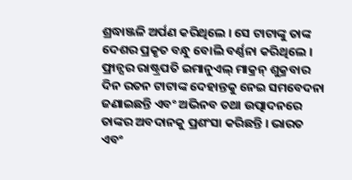ଶ୍ରଦ୍ଧାଞ୍ଜଳି ଅର୍ପଣ କରିଥିଲେ । ସେ ଟାଟାଙ୍କୁ ତାଙ୍କ ଦେଶର ପ୍ରକୃତ ବନ୍ଧୁ ବୋଲି ବର୍ଣ୍ଣନା କରିଥିଲେ । ଫ୍ରାନ୍ସର ରାଷ୍ଟ୍ରପତି ଇମାନୁଏଲ୍ ମାକ୍ରନ୍ ଶୁକ୍ରବାର ଦିନ ରତନ ଟାଟାଙ୍କ ଦେହାନ୍ତକୁ ନେଇ ସମବେଦନା ଜଣାଇଛନ୍ତି ଏବଂ ଅଭିନବ ତଥା ଉତ୍ପାଦନରେ ତାଙ୍କର ଅବଦାନକୁ ପ୍ରଶଂସା କରିଛନ୍ତି । ଭାରତ ଏବଂ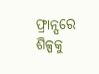ଫ୍ରାନ୍ସରେ ଶିଳ୍ପକୁ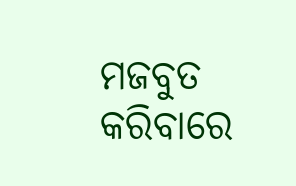ମଜବୁତ କରିବାରେ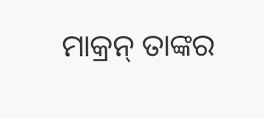ମାକ୍ରନ୍ ତାଙ୍କର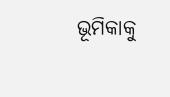ଭୂମିକାକୁ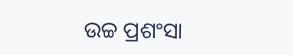ଉଚ୍ଚ ପ୍ରଶଂସା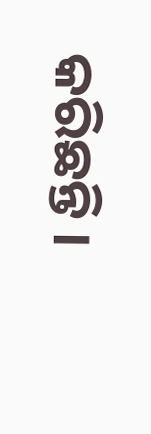କରିଛନ୍ତି ।